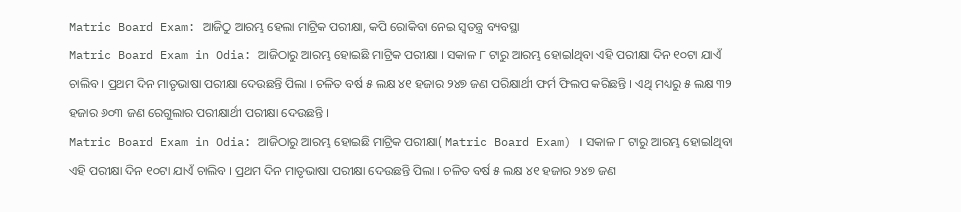Matric Board Exam: ଆଜିଠୁ ଆରମ୍ଭ ହେଲା ମାଟ୍ରିକ ପରୀକ୍ଷା, କପି ରୋକିବା ନେଇ ସ୍ବତନ୍ତ୍ର ବ୍ୟବସ୍ଥା
Matric Board Exam in Odia: ଆଜିଠାରୁ ଆରମ୍ଭ ହୋଇଛି ମାଟ୍ରିକ ପରୀକ୍ଷା । ସକାଳ ୮ ଟାରୁ ଆରମ୍ଭ ହୋଇlଥିବା ଏହି ପରୀକ୍ଷା ଦିନ ୧୦ଟା ଯାଏଁ ଚାଲିବ । ପ୍ରଥମ ଦିନ ମାତୃଭାଷା ପରୀକ୍ଷା ଦେଉଛନ୍ତି ପିଲା । ଚଳିତ ବର୍ଷ ୫ ଲକ୍ଷ ୪୧ ହଜାର ୨୪୭ ଜଣ ପରିକ୍ଷାର୍ଥୀ ଫର୍ମ ଫିଲପ କରିଛନ୍ତି । ଏଥି ମଧ୍ୟରୁ ୫ ଲକ୍ଷ ୩୨ ହଜାର ୬୦୩ ଜଣ ରେଗୁଲାର ପରୀକ୍ଷାର୍ଥୀ ପରୀକ୍ଷା ଦେଉଛନ୍ତି ।
Matric Board Exam in Odia: ଆଜିଠାରୁ ଆରମ୍ଭ ହୋଇଛି ମାଟ୍ରିକ ପରୀକ୍ଷା( Matric Board Exam) । ସକାଳ ୮ ଟାରୁ ଆରମ୍ଭ ହୋଇlଥିବା ଏହି ପରୀକ୍ଷା ଦିନ ୧୦ଟା ଯାଏଁ ଚାଲିବ । ପ୍ରଥମ ଦିନ ମାତୃଭାଷା ପରୀକ୍ଷା ଦେଉଛନ୍ତି ପିଲା । ଚଳିତ ବର୍ଷ ୫ ଲକ୍ଷ ୪୧ ହଜାର ୨୪୭ ଜଣ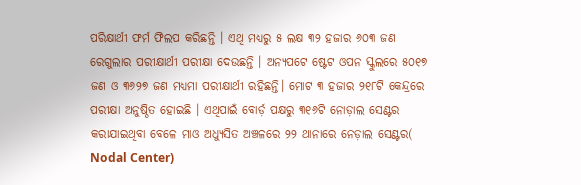ପରିକ୍ଷାର୍ଥୀ ଫର୍ମ ଫିଲପ କରିଛନ୍ତି । ଏଥି ମଧ୍ୟରୁ ୫ ଲକ୍ଷ ୩୨ ହଜାର ୬୦୩ ଜଣ ରେଗୁଲାର ପରୀକ୍ଷାର୍ଥୀ ପରୀକ୍ଷା ଦେଉଛନ୍ତି । ଅନ୍ୟପଟେ ଷ୍ଟେଟ ଓପନ ସ୍କୁଲରେ ୫୦୧୭ ଜଣ ଓ ୩୬୨୭ ଜଣ ମଧ୍ୟମା ପରୀକ୍ଷାର୍ଥୀ ରହିଛନ୍ତି। ମୋଟ ୩ ହଜାର ୨୧୮ଟି କେନ୍ଦ୍ରରେ ପରୀକ୍ଷା ଅନୁଷ୍ଠିତ ହୋଇଛି । ଏଥିପାଇଁ ବୋର୍ଡ଼ ପକ୍ଷରୁ ୩୧୬ଟି ନୋଡ଼ାଲ ସେଣ୍ଟର କରାଯାଇଥିବା ବେଳେ ମାଓ ଅଧ୍ୟୁସିତ ଅଞ୍ଚଳରେ ୨୨ ଥାନାରେ ନେଡ଼ାଲ ସେଣ୍ଟର( Nodal Center)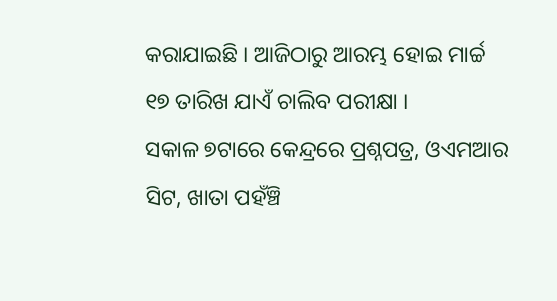କରାଯାଇଛି । ଆଜିଠାରୁ ଆରମ୍ଭ ହୋଇ ମାର୍ଚ୍ଚ ୧୭ ତାରିଖ ଯାଏଁ ଚାଲିବ ପରୀକ୍ଷା ।
ସକାଳ ୭ଟାରେ କେନ୍ଦ୍ରରେ ପ୍ରଶ୍ନପତ୍ର, ଓଏମଆର ସିଟ, ଖାତା ପହଁଞ୍ଚି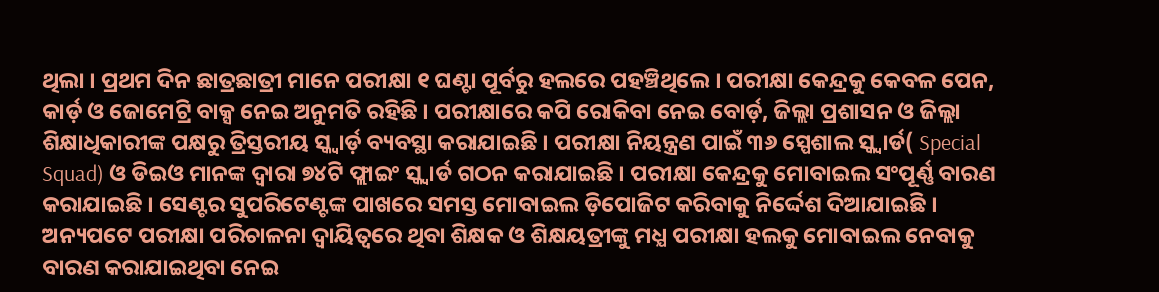ଥିଲା । ପ୍ରଥମ ଦିନ ଛାତ୍ରଛାତ୍ରୀ ମାନେ ପରୀକ୍ଷା ୧ ଘଣ୍ଟା ପୂର୍ବରୁ ହଲରେ ପହଞ୍ଚିଥିଲେ । ପରୀକ୍ଷା କେନ୍ଦ୍ରକୁ କେବଳ ପେନ, କାର୍ଡ଼ ଓ ଜୋମେଟ୍ରି ବାକ୍ସ ନେଇ ଅନୁମତି ରହିଛି । ପରୀକ୍ଷାରେ କପି ରୋକିବା ନେଇ ବୋର୍ଡ଼, ଜିଲ୍ଲା ପ୍ରଶାସନ ଓ ଜିଲ୍ଲା ଶିକ୍ଷାଧିକାରୀଙ୍କ ପକ୍ଷରୁ ତ୍ରିସ୍ତରୀୟ ସ୍କ୍ବାର୍ଡ଼ ବ୍ୟବସ୍ଥା କରାଯାଇଛି । ପରୀକ୍ଷା ନିୟନ୍ତ୍ରଣ ପାଇଁ ୩୬ ସ୍ପେଶାଲ ସ୍କ୍ୱାର୍ଡ( Special Squad) ଓ ଡିଇଓ ମାନଙ୍କ ଦ୍ୱାରା ୭୪ଟି ଫ୍ଲାଇଂ ସ୍କ୍ୱାର୍ଡ ଗଠନ କରାଯାଇଛି । ପରୀକ୍ଷା କେନ୍ଦ୍ରକୁ ମୋବାଇଲ ସଂପୂର୍ଣ୍ଣ ବାରଣ କରାଯାଇଛି । ସେଣ୍ଟର ସୁପରିଟେଣ୍ଟଙ୍କ ପାଖରେ ସମସ୍ତ ମୋବାଇଲ ଡ଼ିପୋଜିଟ କରିବାକୁ ନିର୍ଦ୍ଦେଶ ଦିଆଯାଇଛି । ଅନ୍ୟପଟେ ପରୀକ୍ଷା ପରିଚାଳନା ଦ୍ବାୟିତ୍ବରେ ଥିବା ଶିକ୍ଷକ ଓ ଶିକ୍ଷୟତ୍ରୀଙ୍କୁ ମଧ୍ଯ ପରୀକ୍ଷା ହଲକୁ ମୋବାଇଲ ନେବାକୁ ବାରଣ କରାଯାଇଥିବା ନେଇ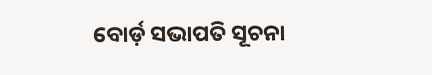ବୋର୍ଡ଼ ସଭାପତି ସୂଚନା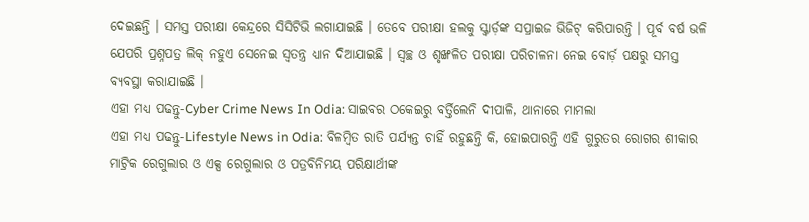ଦେଇଛନ୍ତି । ସମସ୍ତ ପରୀକ୍ଷା କେନ୍ଦ୍ରରେ ସିସିଟିଭି ଲଗାଯାଇଛି । ତେବେ ପରୀକ୍ଷା ହଲକୁ ସ୍କ୍ବାର୍ଡ଼ଙ୍କ ସପ୍ରାଇଜ ଭିଜିଟ୍ କରିପାରନ୍ତି । ପୂର୍ବ ବର୍ଷ ଭଳି ଯେପରି ପ୍ରଶ୍ନପତ୍ର ଲିକ୍ ନହୁଏ ସେନେଇ ସ୍ବତନ୍ତ୍ର ଧ୍ଯାନ ଦିଆଯାଇଛି । ସ୍ବଚ୍ଛ ଓ ଶୃଙ୍ଖଳିତ ପରୀକ୍ଷା ପରିଚାଳନା ନେଇ ବୋର୍ଡ଼ ପକ୍ଷରୁ ସମସ୍ତ ବ୍ୟବସ୍ଥା କରାଯାଇଛି ।
ଏହା ମଧ୍ଯ ପଢନ୍ତୁ-Cyber Crime News In Odia: ସାଇବର ଠକେଇରୁ ବର୍ତ୍ତିଲେନି ଦୀପାଳି, ଥାନାରେ ମାମଲା
ଏହା ମଧ୍ଯ ପଢନ୍ତୁ-Lifestyle News in Odia: ବିଳମ୍ବିତ ରାତି ପର୍ଯ୍ୟନ୍ତ ଚାହିଁ ରହୁଛନ୍ତି କି, ହୋଇପାରନ୍ତି ଏହି ଗୁରୁତର ରୋଗର ଶୀକାର
ମାଟ୍ରିକ ରେଗୁଲାର ଓ ଏକ୍ସ ରେଗୁଲାର ଓ ପତ୍ରବିନିମୟ ପରିକ୍ଷାର୍ଥୀଙ୍କ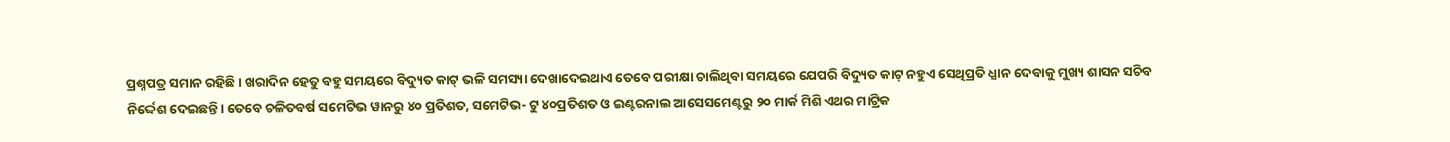ପ୍ରଶ୍ନପତ୍ର ସମାନ ରହିଛି । ଖରାଦିନ ହେତୁ ବହୁ ସମୟରେ ବିଦ୍ୟୁତ କାଟ୍ ଭଳି ସମସ୍ୟା ଦେଖାଦେଇଥାଏ ତେବେ ପରୀକ୍ଷା ଚାଲିଥିବା ସମୟରେ ଯେପରି ବିଦ୍ୟୁତ କାଟ୍ ନହୁଏ ସେଥିପ୍ରତି ଧ୍ଯାନ ଦେବାକୁ ମୁଖ୍ୟ ଶାସନ ସଚିବ ନିର୍ଦ୍ଦେଶ ଦେଇଛନ୍ତି। ତେବେ ଚଳିତବର୍ଷ ସମେଟିଭ ୱାନରୁ ୪୦ ପ୍ରତିଶତ, ସମେଟିଭ- ଟୁ ୪୦ପ୍ରତିଶତ ଓ ଇଣ୍ଟରନାଲ ଆସେସମେଣ୍ଟରୁ ୨୦ ମାର୍କ ମିଶି ଏଥର ମାଟ୍ରିକ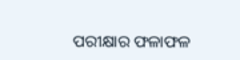ପରୀକ୍ଷାର ଫଳାଫଳ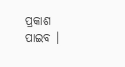ପ୍ରକାଶ ପାଇବ ।